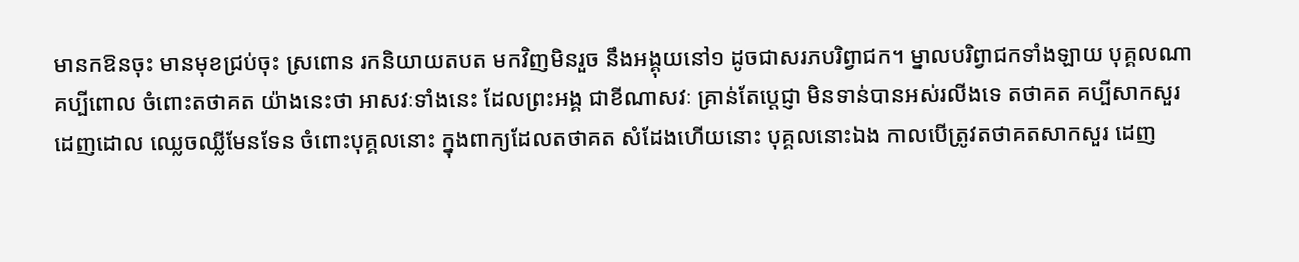មានកឱនចុះ មានមុខជ្រប់ចុះ ស្រពោន រកនិយាយតបត មកវិញមិនរួច នឹងអង្គុយនៅ១ ដូចជាសរភបរិព្វាជក។ ម្នាលបរិព្វាជកទាំងឡាយ បុគ្គលណា គប្បីពោល ចំពោះតថាគត យ៉ាងនេះថា អាសវៈទាំងនេះ ដែលព្រះអង្គ ជាខីណាសវៈ គ្រាន់តែប្ដេជ្ញា មិនទាន់បានអស់រលីងទេ តថាគត គប្បីសាកសួរ ដេញដោល ឈ្លេចឈ្លីមែនទែន ចំពោះបុគ្គលនោះ ក្នុងពាក្យដែលតថាគត សំដែងហើយនោះ បុគ្គលនោះឯង កាលបើត្រូវតថាគតសាកសួរ ដេញ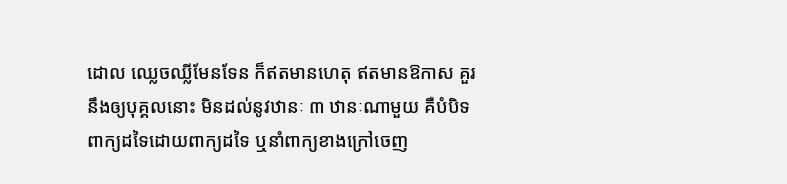ដោល ឈ្លេចឈ្លីមែនទែន ក៏ឥតមានហេតុ ឥតមានឱកាស គួរនឹងឲ្យបុគ្គលនោះ មិនដល់នូវឋានៈ ៣ ឋានៈណាមួយ គឺបំបិទពាក្យដទៃដោយពាក្យដទៃ ឬនាំពាក្យខាងក្រៅចេញ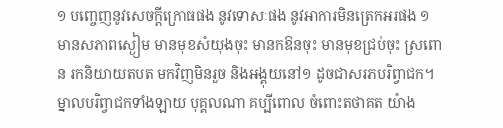១ បញ្ចេញនូវសេចក្ដីក្រោធផង នូវទោសៈផង នូវអាការមិនត្រេកអរផង ១ មានសភាពស្ងៀម មានមុខសំយុងចុះ មានកឱនចុះ មានមុខជ្រប់ចុះ ស្រពោន រកនិយាយតបត មកវិញមិនរួច និងអង្គុយនៅ១ ដូចជាសរភបរិព្វាជក។ ម្នាលបរិព្វាជកទាំងឡាយ បុគ្គលណា គប្បីពោល ចំពោះតថាគត យ៉ាង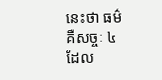នេះថា ធម៌ គឺសច្ចៈ ៤ ដែល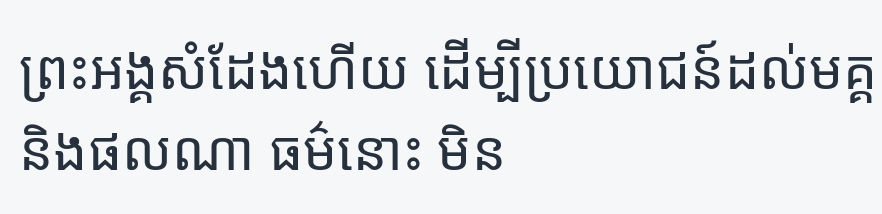ព្រះអង្គសំដែងហើយ ដើម្បីប្រយោជន៍ដល់មគ្គ និងផលណា ធម៌នោះ មិន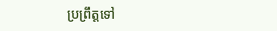ប្រព្រឹត្តទៅ